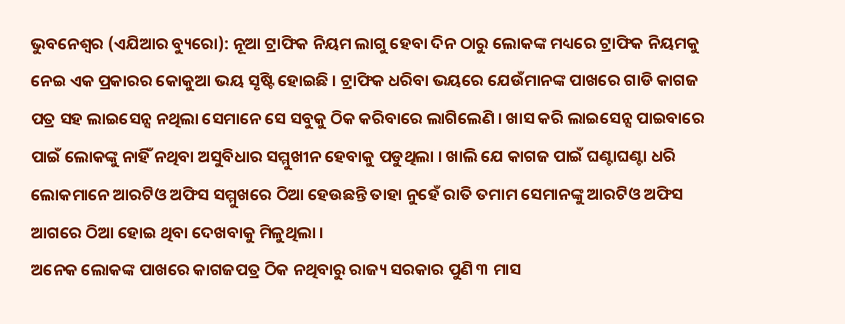ଭୁବନେଶ୍ୱର (ଏଯିଆର ବ୍ୟୁରୋ): ନୂଆ ଟ୍ରାଫିକ ନିୟମ ଲାଗୁ ହେବା ଦିନ ଠାରୁ ଲୋକଙ୍କ ମଧ୍ୟରେ ଟ୍ରାଫିକ ନିୟମକୁ ନେଇ ଏକ ପ୍ରକାରର କୋକୁଆ ଭୟ ସୃଷ୍ଟି ହୋଇଛି । ଟ୍ରାଫିକ ଧରିବା ଭୟରେ ଯେଉଁମାନଙ୍କ ପାଖରେ ଗାଡି କାଗଜ ପତ୍ର ସହ ଲାଇସେନ୍ସ ନଥିଲା ସେମାନେ ସେ ସବୁକୁ ଠିକ କରିବାରେ ଲାଗିଲେଣି । ଖାସ କରି ଲାଇସେନ୍ସ ପାଇବାରେ ପାଇଁ ଲୋକଙ୍କୁ ନାହିଁ ନଥିବା ଅସୁବିଧାର ସମ୍ମୁଖୀନ ହେବାକୁ ପଡୁଥିଲା । ଖାଲି ଯେ କାଗଜ ପାଇଁ ଘଣ୍ଟାଘଣ୍ଟା ଧରି ଲୋକମାନେ ଆରଟିଓ ଅଫିସ ସମ୍ମୁଖରେ ଠିଆ ହେଉଛନ୍ତି ତାହା ନୁହେଁ ରାତି ତମାମ ସେମାନଙ୍କୁ ଆରଟିଓ ଅଫିସ ଆଗରେ ଠିଆ ହୋଇ ଥିବା ଦେଖବାକୁ ମିଳୁଥିଲା ।
ଅନେକ ଲୋକଙ୍କ ପାଖରେ କାଗଜପତ୍ର ଠିକ ନଥିବାରୁ ରାଜ୍ୟ ସରକାର ପୁଣି ୩ ମାସ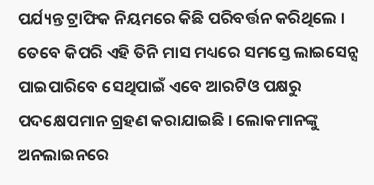ପର୍ଯ୍ୟନ୍ତ ଟ୍ରାଫିକ ନିୟମରେ କିଛି ପରିବର୍ତ୍ତନ କରିଥିଲେ । ତେବେ କିପରି ଏହି ତିନି ମାସ ମଧ୍ୟରେ ସମସ୍ତେ ଲାଇସେନ୍ସ ପାଇପାରିବେ ସେଥିପାଇଁ ଏବେ ଆରଟିଓ ପକ୍ଷରୁ ପଦକ୍ଷେପମାନ ଗ୍ରହଣ କରାଯାଇଛି । ଲୋକମାନଙ୍କୁ ଅନଲାଇନରେ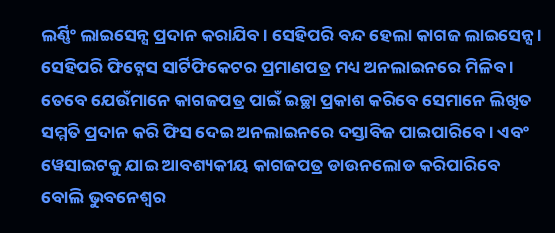ଲର୍ଣ୍ଣିଂ ଲାଇସେନ୍ସ ପ୍ରଦାନ କରାଯିବ । ସେହିପରି ବନ୍ଦ ହେଲା କାଗଜ ଲାଇସେନ୍ସ । ସେହିପରି ଫିଟ୍ନେସ ସାର୍ଟିଫିକେଟର ପ୍ରମାଣପତ୍ର ମଧ୍ୟ ଅନଲାଇନରେ ମିଳିବ । ତେବେ ଯେଉଁମାନେ କାଗଜପତ୍ର ପାଇଁ ଇଚ୍ଛା ପ୍ରକାଶ କରିବେ ସେମାନେ ଲିଖିତ ସମ୍ମତି ପ୍ରଦାନ କରି ଫିସ ଦେଇ ଅନଲାଇନରେ ଦସ୍ତାବିଜ ପାଇପାରିବେ । ଏବଂ ୱେସାଇଟକୁ ଯାଇ ଆବଶ୍ୟକୀୟ କାଗଜପତ୍ର ଡାଉନଲୋଡ କରିପାରିବେ ବୋଲି ଭୁବନେଶ୍ୱର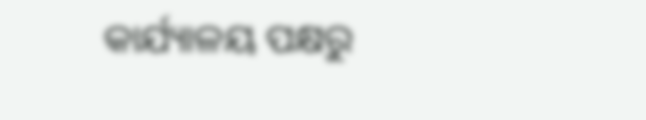କାର୍ଯ୍ୟାଳୟ ପକ୍ଷରୁ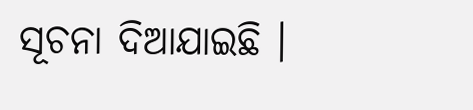ସୂଚନା ଦିଆଯାଇଛି ।